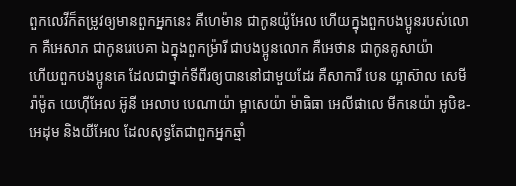ពួកលេវីក៏តម្រូវឲ្យមានពួកអ្នកនេះ គឺហេម៉ាន ជាកូនយ៉ូអែល ហើយក្នុងពួកបងប្អូនរបស់លោក គឺអេសាភ ជាកូនរេបេគា ឯក្នុងពួកម្រ៉ារី ជាបងប្អូនលោក គឺអេថាន ជាកូនគូសាយ៉ា
ហើយពួកបងប្អូនគេ ដែលជាថ្នាក់ទីពីរឲ្យបាននៅជាមួយដែរ គឺសាការី បេន យ្អាស៊ាល សេមីរ៉ាម៉ូត យេហ៊ីអែល អ៊ូនី អេលាប បេណាយ៉ា ម្អាសេយ៉ា ម៉ាធិធា អេលីផាលេ មីកនេយ៉ា អូបិឌ-អេដុម និងយីអែល ដែលសុទ្ធតែជាពួកអ្នកឆ្មាំ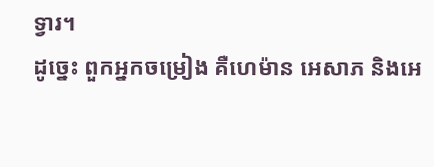ទ្វារ។
ដូច្នេះ ពួកអ្នកចម្រៀង គឺហេម៉ាន អេសាភ និងអេ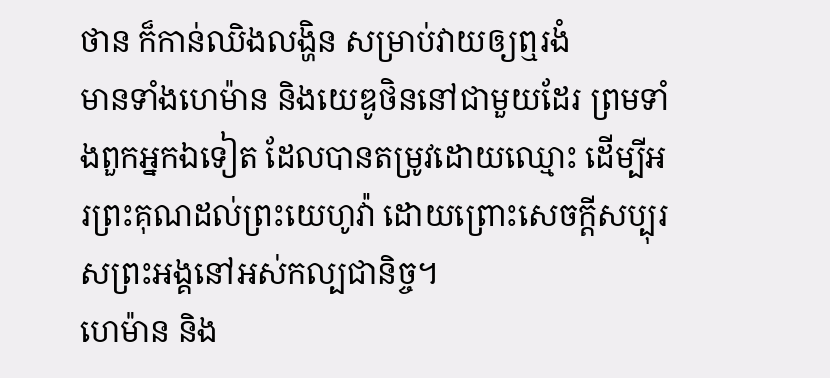ថាន ក៏កាន់ឈិងលង្ហិន សម្រាប់វាយឲ្យឮរងំ
មានទាំងហេម៉ាន និងយេឌូថិននៅជាមួយដែរ ព្រមទាំងពួកអ្នកឯទៀត ដែលបានតម្រូវដោយឈ្មោះ ដើម្បីអរព្រះគុណដល់ព្រះយេហូវ៉ា ដោយព្រោះសេចក្ដីសប្បុរសព្រះអង្គនៅអស់កល្បជានិច្ច។
ហេម៉ាន និង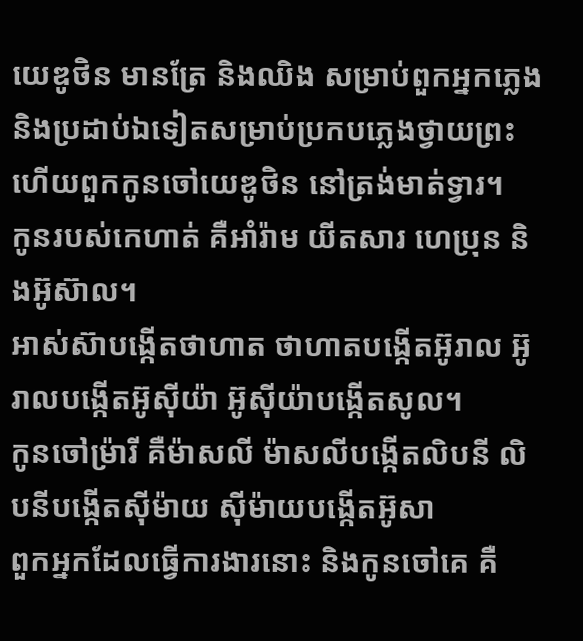យេឌូថិន មានត្រែ និងឈិង សម្រាប់ពួកអ្នកភ្លេង និងប្រដាប់ឯទៀតសម្រាប់ប្រកបភ្លេងថ្វាយព្រះ ហើយពួកកូនចៅយេឌូថិន នៅត្រង់មាត់ទ្វារ។
កូនរបស់កេហាត់ គឺអាំរ៉ាម យីតសារ ហេប្រុន និងអ៊ូស៊ាល។
អាស់ស៊ាបង្កើតថាហាត ថាហាតបង្កើតអ៊ូរាល អ៊ូរាលបង្កើតអ៊ូស៊ីយ៉ា អ៊ូស៊ីយ៉ាបង្កើតសូល។
កូនចៅម្រ៉ារី គឺម៉ាសលី ម៉ាសលីបង្កើតលិបនី លិបនីបង្កើតស៊ីម៉ាយ ស៊ីម៉ាយបង្កើតអ៊ូសា
ពួកអ្នកដែលធ្វើការងារនោះ និងកូនចៅគេ គឺ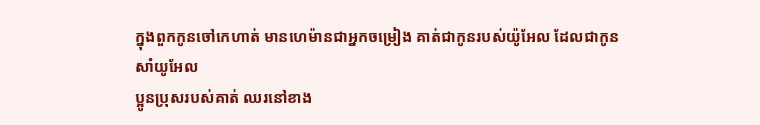ក្នុងពួកកូនចៅកេហាត់ មានហេម៉ានជាអ្នកចម្រៀង គាត់ជាកូនរបស់យ៉ូអែល ដែលជាកូនសាំយូអែល
ប្អូនប្រុសរបស់គាត់ ឈរនៅខាង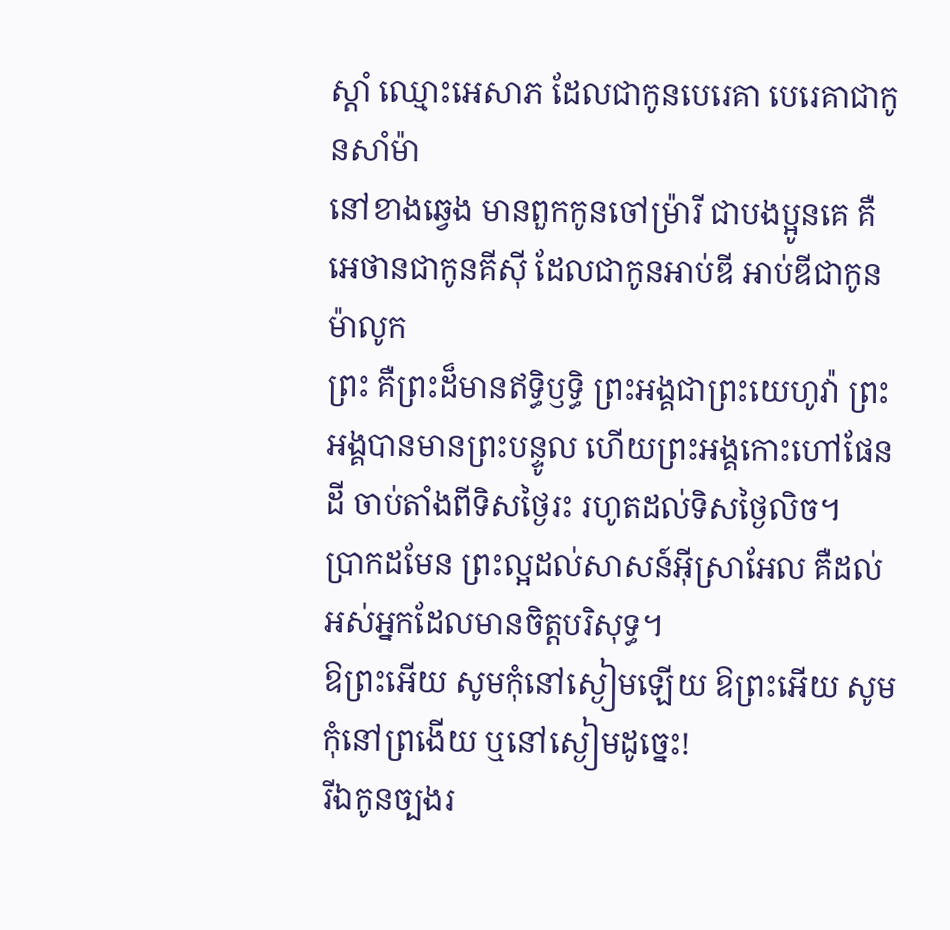ស្តាំ ឈ្មោះអេសាភ ដែលជាកូនបេរេគា បេរេគាជាកូនសាំម៉ា
នៅខាងឆ្វេង មានពួកកូនចៅម្រ៉ារី ជាបងប្អូនគេ គឺអេថានជាកូនគីស៊ី ដែលជាកូនអាប់ឌី អាប់ឌីជាកូនម៉ាលូក
ព្រះ គឺព្រះដ៏មានឥទ្ធិឫទ្ធិ ព្រះអង្គជាព្រះយេហូវ៉ា ព្រះអង្គបានមានព្រះបន្ទូល ហើយព្រះអង្គកោះហៅផែនដី ចាប់តាំងពីទិសថ្ងៃរះ រហូតដល់ទិសថ្ងៃលិច។
ប្រាកដមែន ព្រះល្អដល់សាសន៍អ៊ីស្រាអែល គឺដល់អស់អ្នកដែលមានចិត្តបរិសុទ្ធ។
ឱព្រះអើយ សូមកុំនៅស្ងៀមឡើយ ឱព្រះអើយ សូមកុំនៅព្រងើយ ឬនៅស្ងៀមដូច្នេះ!
រីឯកូនច្បងរ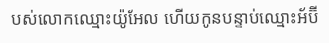បស់លោកឈ្មោះយ៉ូអែល ហើយកូនបន្ទាប់ឈ្មោះអ័ប៊ី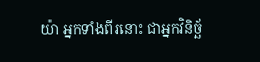យ៉ា អ្នកទាំងពីរនោះ ជាអ្នកវិនិច្ឆ័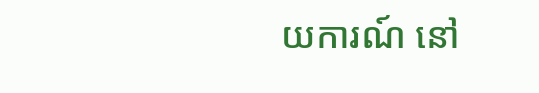យការណ៍ នៅ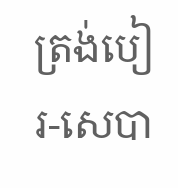ត្រង់បៀរ-សេបា